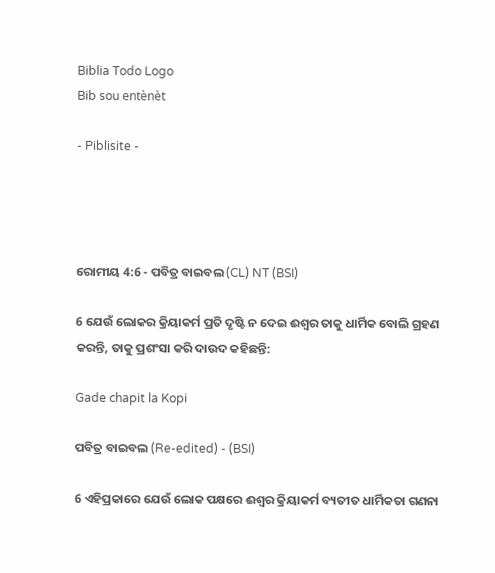Biblia Todo Logo
Bib sou entènèt

- Piblisite -




ରୋମୀୟ 4:6 - ପବିତ୍ର ବାଇବଲ (CL) NT (BSI)

6 ଯେଉଁ ଲୋକର କ୍ରିୟାକର୍ମ ପ୍ରତି ଦୃଷ୍ଟି ନ ଦେଇ ଈଶ୍ୱର ତାକୁ ଧାର୍ମିକ ବୋଲି ଗ୍ରହଣ କରନ୍ତି, ତାକୁ ପ୍ରଶଂସା କରି ଦାଉଦ କହିଛନ୍ତି:

Gade chapit la Kopi

ପବିତ୍ର ବାଇବଲ (Re-edited) - (BSI)

6 ଏହିପ୍ରକାରେ ଯେଉଁ ଲୋକ ପକ୍ଷରେ ଈଶ୍ଵର କ୍ରିୟାକର୍ମ ବ୍ୟତୀତ ଧାର୍ମିକତା ଗଣନା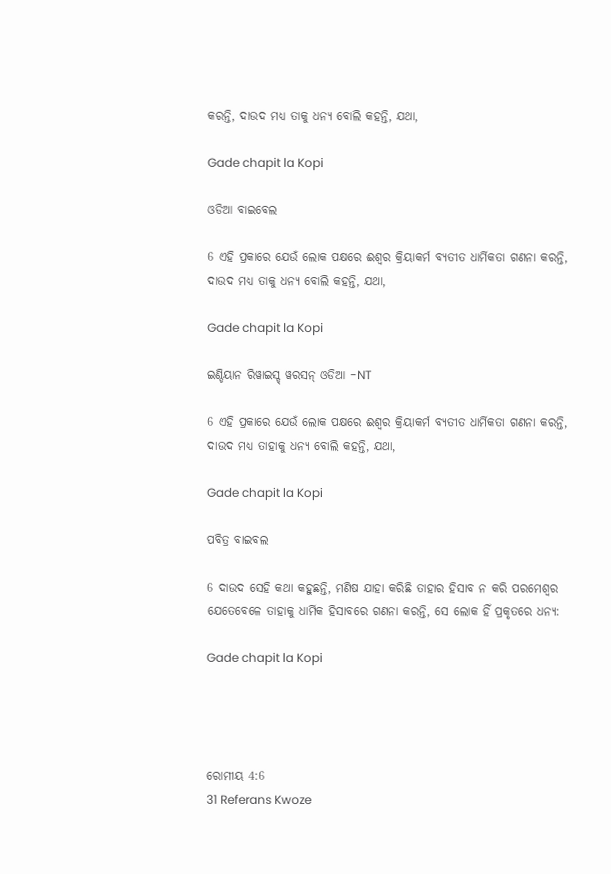କରନ୍ତି, ଦାଉଦ ମଧ୍ୟ ତାକୁ ଧନ୍ୟ ବୋଲି କହନ୍ତି, ଯଥା,

Gade chapit la Kopi

ଓଡିଆ ବାଇବେଲ

6 ଏହି ପ୍ରକାରେ ଯେଉଁ ଲୋକ ପକ୍ଷରେ ଈଶ୍ୱର କ୍ରିୟାକର୍ମ ବ୍ୟତୀତ ଧାର୍ମିକତା ଗଣନା କରନ୍ତି, ଦାଉଦ ମଧ୍ୟ ତାକୁ ଧନ୍ୟ ବୋଲି କହନ୍ତି, ଯଥା,

Gade chapit la Kopi

ଇଣ୍ଡିୟାନ ରିୱାଇସ୍ଡ୍ ୱରସନ୍ ଓଡିଆ -NT

6 ଏହି ପ୍ରକାରେ ଯେଉଁ ଲୋକ ପକ୍ଷରେ ଈଶ୍ବର କ୍ରିୟାକର୍ମ ବ୍ୟତୀତ ଧାର୍ମିକତା ଗଣନା କରନ୍ତି, ଦାଉଦ ମଧ୍ୟ ତାହାକୁ ଧନ୍ୟ ବୋଲି କହନ୍ତି, ଯଥା,

Gade chapit la Kopi

ପବିତ୍ର ବାଇବଲ

6 ଦାଉଦ ସେହି କଥା କହୁଛନ୍ତି, ମଣିଷ ଯାହା କରିଛି ତାହାର ହିସାବ ନ କରି ପରମେଶ୍ୱର ଯେତେବେଳେ ତାହାକୁ ଧାର୍ମିକ ହିସାବରେ ଗଣନା କରନ୍ତି, ସେ ଲୋକ ହିଁ ପ୍ରକୃତରେ ଧନ୍ୟ:

Gade chapit la Kopi




ରୋମୀୟ 4:6
31 Referans Kwoze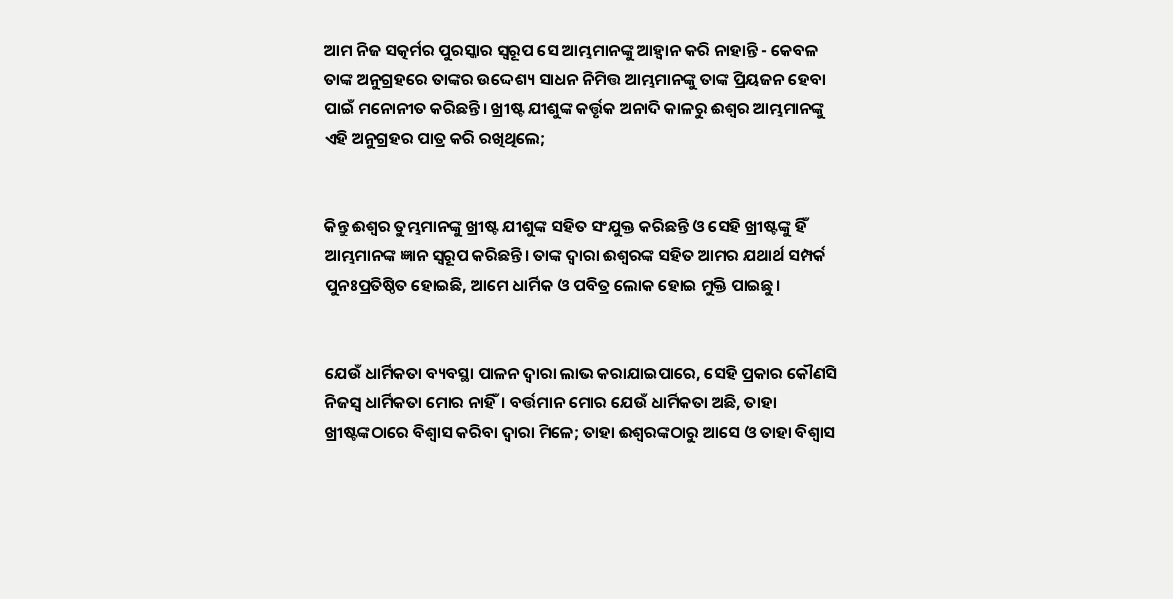ଆମ ନିଜ ସତ୍କର୍ମର ପୁରସ୍କାର ସ୍ୱରୂପ ସେ ଆମ୍ଭମାନଙ୍କୁ ଆହ୍ୱାନ କରି ନାହାନ୍ତି - କେବଳ ତାଙ୍କ ଅନୁଗ୍ରହରେ ତାଙ୍କର ଉଦ୍ଦେଶ୍ୟ ସାଧନ ନିମିତ୍ତ ଆମ୍ଭମାନଙ୍କୁ ତାଙ୍କ ପ୍ରିୟଜନ ହେବା ପାଇଁ ମନୋନୀତ କରିଛନ୍ତି। ଖ୍ରୀଷ୍ଟ ଯୀଶୁଙ୍କ କର୍ତ୍ତୃକ ଅନାଦି କାଳରୁ ଈଶ୍ୱର ଆମ୍ଭମାନଙ୍କୁ ଏହି ଅନୁଗ୍ରହର ପାତ୍ର କରି ରଖିଥିଲେ;


କିନ୍ତୁ ଈଶ୍ୱର ତୁମ୍ଭମାନଙ୍କୁ ଖ୍ରୀଷ୍ଟ ଯୀଶୁଙ୍କ ସହିତ ସଂଯୁକ୍ତ କରିଛନ୍ତି ଓ ସେହି ଖ୍ରୀଷ୍ଟଙ୍କୁ ହିଁ ଆମ୍ଭମାନଙ୍କ ଜ୍ଞାନ ସ୍ୱରୂପ କରିଛନ୍ତି। ତାଙ୍କ ଦ୍ୱାରା ଈଶ୍ୱରଙ୍କ ସହିତ ଆମର ଯଥାର୍ଥ ସମ୍ପର୍କ ପୁନଃପ୍ରତିଷ୍ଠିତ ହୋଇଛି, ଆମେ ଧାର୍ମିକ ଓ ପବିତ୍ର ଲୋକ ହୋଇ ମୁକ୍ତି ପାଇଛୁ।


ଯେଉଁ ଧାର୍ମିକତା ବ୍ୟବସ୍ଥା ପାଳନ ଦ୍ୱାରା ଲାଭ କରାଯାଇପାରେ, ସେହି ପ୍ରକାର କୌଣସି ନିଜସ୍ୱ ଧାର୍ମିକତା ମୋର ନାହିଁ। ବର୍ତ୍ତମାନ ମୋର ଯେଉଁ ଧାର୍ମିକତା ଅଛି, ତାହା ଖ୍ରୀଷ୍ଟଙ୍କଠାରେ ବିଶ୍ୱାସ କରିବା ଦ୍ୱାରା ମିଳେ; ତାହା ଈଶ୍ୱରଙ୍କଠାରୁ ଆସେ ଓ ତାହା ବିଶ୍ୱାସ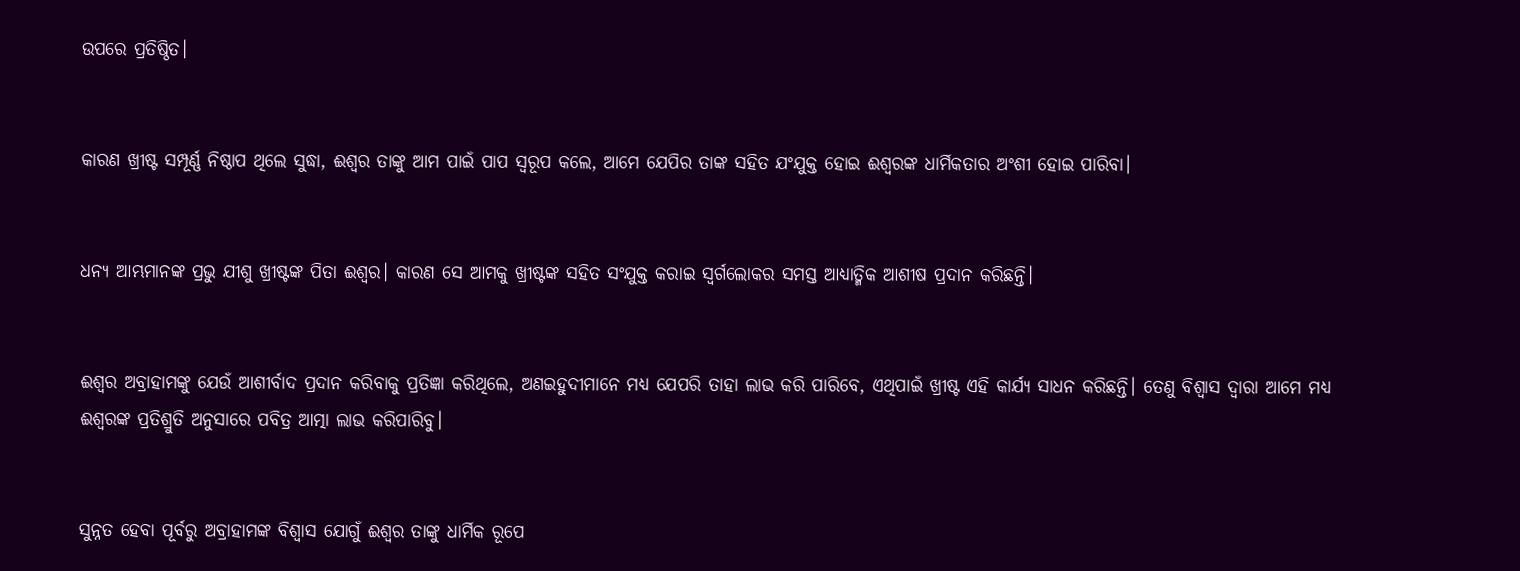ଉପରେ ପ୍ରତିଷ୍ଠିତ।


କାରଣ ଖ୍ରୀଷ୍ଟ ସମ୍ପୂର୍ଣ୍ଣ ନିଷ୍ଠାପ ଥିଲେ ସୁଦ୍ଧା, ଈଶ୍ୱର ତାଙ୍କୁ ଆମ ପାଇଁ ପାପ ସ୍ୱରୂପ କଲେ, ଆମେ ଯେପିର ତାଙ୍କ ସହିତ ଯଂଯୁକ୍ତ ହୋଇ ଈଶ୍ୱରଙ୍କ ଧାର୍ମିକତାର ଅଂଶୀ ହୋଇ ପାରିବା।


ଧନ୍ୟ ଆମ୍ଭମାନଙ୍କ ପ୍ରଭୁ ଯୀଶୁ ଖ୍ରୀଷ୍ଟଙ୍କ ପିତା ଈଶ୍ୱର। କାରଣ ସେ ଆମକୁ ଖ୍ରୀଷ୍ଟଙ୍କ ସହିତ ସଂଯୁକ୍ତ କରାଇ ସ୍ୱର୍ଗଲୋକର ସମସ୍ତ ଆଧ୍ୟାତ୍ମିକ ଆଶୀଷ ପ୍ରଦାନ କରିଛନ୍ତି।


ଈଶ୍ୱର ଅବ୍ରାହାମଙ୍କୁ ଯେଉଁ ଆଶୀର୍ବାଦ ପ୍ରଦାନ କରିବାକୁ ପ୍ରତିଜ୍ଞା କରିଥିଲେ, ଅଣଇହୁଦୀମାନେ ମଧ୍ୟ ଯେପରି ତାହା ଲାଭ କରି ପାରିବେ, ଏଥିପାଇଁ ଖ୍ରୀଷ୍ଟ ଏହି କାର୍ଯ୍ୟ ସାଧନ କରିଛନ୍ତି। ତେଣୁ ବିଶ୍ୱାସ ଦ୍ୱାରା ଆମେ ମଧ୍ୟ ଈଶ୍ୱରଙ୍କ ପ୍ରତିଶ୍ରୁତି ଅନୁସାରେ ପବିତ୍ର ଆତ୍ମା ଲାଭ କରିପାରିବୁ।


ସୁନ୍ନତ ହେବା ପୂର୍ବରୁ ଅବ୍ରାହାମଙ୍କ ବିଶ୍ୱାସ ଯୋଗୁଁ ଈଶ୍ୱର ତାଙ୍କୁ ଧାର୍ମିକ ରୂପେ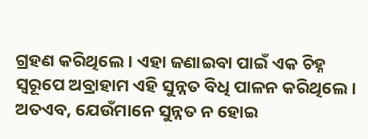ଗ୍ରହଣ କରିଥିଲେ। ଏହା ଜଣାଇବା ପାଇଁ ଏକ ଚିହ୍ନ ସ୍ୱରୂପେ ଅବ୍ରାହାମ ଏହି ସୁନ୍ନତ ବିଧି ପାଳନ କରିଥିଲେ। ଅତଏବ, ଯେଉଁମାନେ ସୁନ୍ନତ ନ ହୋଇ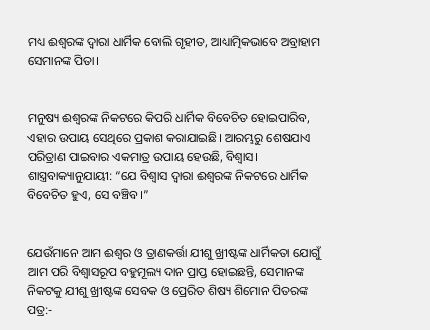ମଧ୍ୟ ଈଶ୍ୱରଙ୍କ ଦ୍ୱାରା ଧାର୍ମିକ ବୋଲି ଗୃହୀତ, ଆଧ୍ୟାତ୍ମିକଭାବେ ଅବ୍ରାହାମ ସେମାନଙ୍କ ପିତା।


ମନୁଷ୍ୟ ଈଶ୍ୱରଙ୍କ ନିକଟରେ କିପରି ଧାର୍ମିକ ବିବେଚିତ ହୋଇପାରିବ, ଏହାର ଉପାୟ ସେଥିରେ ପ୍ରକାଶ କରାଯାଇଛି। ଆରମ୍ଭରୁ ଶେଷଯାଏ ପରିତ୍ରାଣ ପାଇବାର ଏକମାତ୍ର ଉପାୟ ହେଉଛି, ବିଶ୍ୱାସ। ଶାସ୍ତ୍ରବାକ୍ୟାନୁଯାୟୀ: “ଯେ ବିଶ୍ୱାସ ଦ୍ୱାରା ଈଶ୍ୱରଙ୍କ ନିକଟରେ ଧାର୍ମିକ ବିବେଚିତ ହୁଏ, ସେ ବଞ୍ଚିବ।”


ଯେଉଁମାନେ ଆମ ଈଶ୍ୱର ଓ ତ୍ରାଣକର୍ତ୍ତା ଯୀଶୁ ଖ୍ରୀଷ୍ଟଙ୍କ ଧାର୍ମିକତା ଯୋଗୁଁ ଆମ ପରି ବିଶ୍ୱାସରୂପ ବହୁମୂଲ୍ୟ ଦାନ ପ୍ରାପ୍ତ ହୋଇଛନ୍ତି, ସେମାନଙ୍କ ନିକଟକୁ ଯୀଶୁ ଖ୍ରୀଷ୍ଟଙ୍କ ସେବକ ଓ ପ୍ରେରିତ ଶିଷ୍ୟ ଶିମୋନ ପିତରଙ୍କ ପତ୍ର:-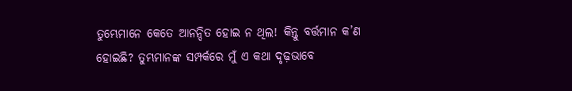ତୁମ୍ଭେମାନେ କେତେ ଆନନ୍ଦିତ ହୋଇ ନ ଥିଲ! କିନ୍ତୁ ବର୍ତ୍ତମାନ କ’ଣ ହୋଇଛି? ତୁମ୍ଭମାନଙ୍କ ସମ୍ପର୍କରେ ମୁଁ ଏ କଥା ଦୃଢ଼ଭାବେ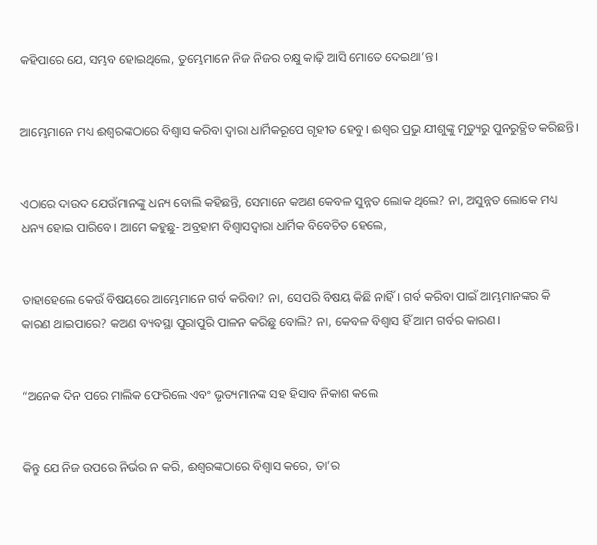କହିପାରେ ଯେ, ସମ୍ଭବ ହୋଇଥିଲେ, ତୁମ୍ଭେମାନେ ନିଜ ନିଜର ଚକ୍ଷୁ କାଢ଼ି ଆସି ମୋତେ ଦେଇଥା’ନ୍ତ।


ଆମ୍ଭେମାନେ ମଧ୍ୟ ଈଶ୍ୱରଙ୍କଠାରେ ବିଶ୍ୱାସ କରିବା ଦ୍ୱାରା ଧାର୍ମିକରୂପେ ଗୃହୀତ ହେବୁ। ଈଶ୍ୱର ପ୍ରଭୁ ଯୀଶୁଙ୍କୁ ମୃତ୍ୟୁରୁ ପୁନରୁତ୍ଥିତ କରିଛନ୍ତି।


ଏଠାରେ ଦାଉଦ ଯେଉଁମାନଙ୍କୁ ଧନ୍ୟ ବୋଲି କହିଛନ୍ତି, ସେମାନେ କଅଣ କେବଳ ସୁନ୍ନତ ଲୋକ ଥିଲେ? ନା, ଅସୁନ୍ନତ ଲୋକେ ମଧ୍ୟ ଧନ୍ୟ ହୋଇ ପାରିବେ। ଆମେ କହୁଛୁ- ଅବ୍ରହାମ ବିଶ୍ୱାସଦ୍ୱାରା ଧାର୍ମିକ ବିବେଚିତ ହେଲେ,


ତାହାହେଲେ କେଉଁ ବିଷୟରେ ଆମ୍ଭେମାନେ ଗର୍ବ କରିବା? ନା, ସେପରି ବିଷୟ କିଛି ନାହିଁ। ଗର୍ବ କରିବା ପାଇଁ ଆମ୍ଭମାନଙ୍କର କି କାରଣ ଥାଇପାରେ? କଅଣ ବ୍ୟବସ୍ଥା ପୁରାପୁରି ପାଳନ କରିଛୁ ବୋଲି? ନା, କେବଳ ବିଶ୍ୱାସ ହିଁ ଆମ ଗର୍ବର କାରଣ।


“ଅନେକ ଦିନ ପରେ ମାଲିକ ଫେରିଲେ ଏବଂ ଭୃତ୍ୟମାନଙ୍କ ସହ ହିସାବ ନିକାଶ କଲେ


କିନ୍ତୁ ଯେ ନିଜ ଉପରେ ନିର୍ଭର ନ କରି, ଈଶ୍ୱରଙ୍କଠାରେ ବିଶ୍ୱାସ କରେ, ତା’ର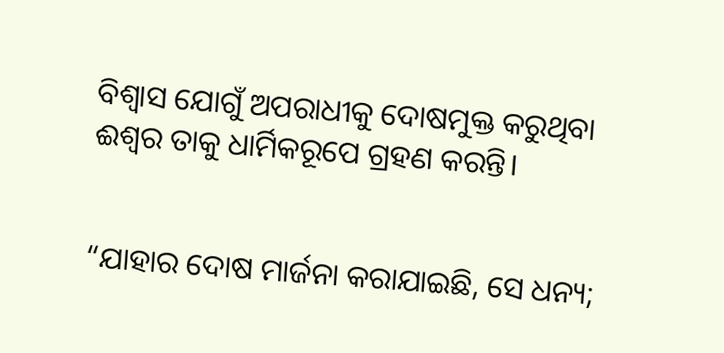ବିଶ୍ୱାସ ଯୋଗୁଁ ଅପରାଧୀକୁ ଦୋଷମୁକ୍ତ କରୁଥିବା ଈଶ୍ୱର ତାକୁ ଧାର୍ମିକରୂପେ ଗ୍ରହଣ କରନ୍ତି।


“ଯାହାର ଦୋଷ ମାର୍ଜନା କରାଯାଇଛି, ସେ ଧନ୍ୟ;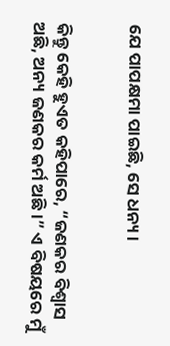ଯେ ପାପକ୍ଷମା ପାଇଛି, ସେ ଧନ୍ୟ।


କିନ୍ତୁ କେହି ହୁଏତ କହିପାରେ, “ଜଣକର ବିଶ୍ୱାସ ଅଛି, ଅନ୍ୟ ଜଣକର କର୍ମ ଅଛି।” ଏ ବିଷୟରେ ମୁଁ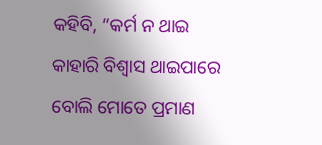କହିବି, “କର୍ମ ନ ଥାଇ କାହାରି ବିଶ୍ୱାସ ଥାଇପାରେ ବୋଲି ମୋତେ ପ୍ରମାଣ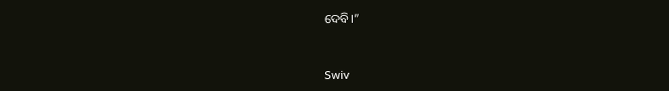ଦେବି।”


Swiv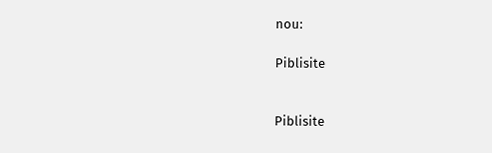nou:

Piblisite


Piblisite